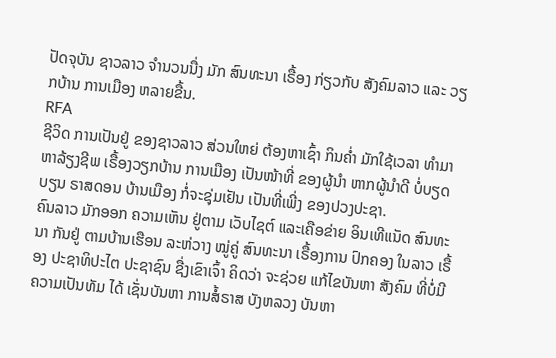ປັດຈຸບັນ ຊາວລາວ ຈໍານວນນື່ງ ມັກ ສົນທະນາ ເຣື້ອງ ກ່ຽວກັບ ສັງຄົມລາວ ແລະ ວຽກບ້ານ ການເມືອງ ຫລາຍຂື້ນ.
RFA
ຊີວິດ ການເປັນຢູ່ ຂອງຊາວລາວ ສ່ວນໃຫຍ່ ຕ້ອງຫາເຊົ້າ ກິນຄໍ່າ ມັກໃຊ້ເວລາ ທໍາມາ ຫາລ້ຽງຊີພ ເຣື້ອງວຽກບ້ານ ການເມືອງ ເປັນໜ້າທີ່ ຂອງຜູ້ນໍາ ຫາກຜູ້ນໍາດີ ບໍ່ບຽດບຽນ ຣາສດອນ ບ້ານເມືອງ ກໍ່ຈະຊຸ່ມເຢັນ ເປັນທີ່ເພີ່ງ ຂອງປວງປະຊາ.
ຄົນລາວ ມັກອອກ ຄວາມເຫັນ ຢູ່ຕາມ ເວັບໄຊຕ໌ ແລະເຄືອຂ່າຍ ອິນເທີແນັດ ສົນທະນາ ກັນຢູ່ ຕາມບ້ານເຮືອນ ລະຫ່ວາງ ໝູ່ຄູ່ ສົນທະນາ ເຣື້ອງການ ປົກຄອງ ໃນລາວ ເຣື້ອງ ປະຊາທິປະໄຕ ປະຊາຊົນ ຊື່ງເຂົາເຈົ້າ ຄິດວ່າ ຈະຊ່ວຍ ແກ້ໄຂບັນຫາ ສັງຄົມ ທີ່ບໍ່ມີ ຄວາມເປັນທັມ ໄດ້ ເຊັ່ນບັນຫາ ການສໍ້ຣາສ ບັງຫລວງ ບັນຫາ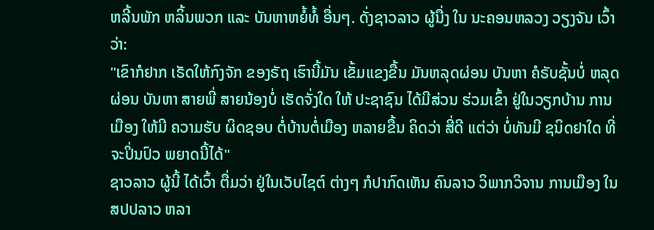ຫລີ້ນພັກ ຫລິ້ນພວກ ແລະ ບັນຫາຫຍໍ້ທໍ້ ອື່ນໆ. ດັ່ງຊາວລາວ ຜູ້ນື່ງ ໃນ ນະຄອນຫລວງ ວຽງຈັນ ເວົ້າວ່າ:
"ເຂົາກໍຢາກ ເຣັດໃຫ້ກົງຈັກ ຂອງຣັຖ ເຮົານີ້ມັນ ເຂັ້ມແຂງຂື້ນ ມັນຫລຸດຜ່ອນ ບັນຫາ ຄໍຣັບຊັ້ນບໍ່ ຫລຸດຜ່ອນ ບັນຫາ ສາຍພີ່ ສາຍນ້ອງບໍ່ ເຮັດຈັ່ງໃດ ໃຫ້ ປະຊາຊົນ ໄດ້ມີສ່ວນ ຮ່ວມເຂົ້າ ຢູ່ໃນວຽກບ້ານ ການເມືອງ ໃຫ້ມີ ຄວາມຮັບ ຜິດຊອບ ຕໍ່ບ້ານຕໍ່ເມືອງ ຫລາຍຂື້ນ ຄິດວ່າ ສີ່ດີ ແຕ່ວ່າ ບໍ່ທັນມີ ຊນິດຢາໃດ ທີ່ຈະປິ່ນປົວ ພຍາດນີ້ໄດ້"
ຊາວລາວ ຜູ້ນີ້ ໄດ້ເວົ້າ ຕື່ມວ່າ ຢູ່ໃນເວັບໄຊຕ໌ ຕ່າງໆ ກໍປາກົດເຫັນ ຄົນລາວ ວິພາກວິຈານ ການເມືອງ ໃນ ສປປລາວ ຫລາ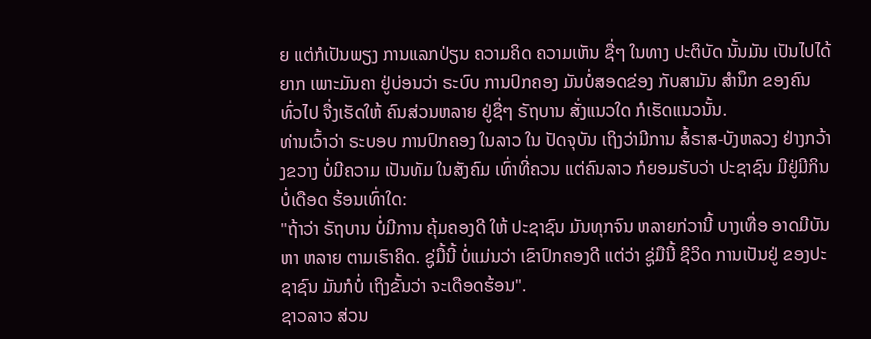ຍ ແຕ່ກໍເປັນພຽງ ການແລກປ່ຽນ ຄວາມຄິດ ຄວາມເຫັນ ຊື່ໆ ໃນທາງ ປະຕິບັດ ນັ້ນມັນ ເປັນໄປໄດ້ຍາກ ເພາະມັນຄາ ຢູ່ບ່ອນວ່າ ຣະບົບ ການປົກຄອງ ມັນບໍ່ສອດຂ່ອງ ກັບສາມັນ ສໍານຶກ ຂອງຄົນ ທົ່ວໄປ ຈື່ງເຮັດໃຫ້ ຄົນສ່ວນຫລາຍ ຢູ່ຊື່ໆ ຣັຖບານ ສັ່ງແນວໃດ ກໍເຮັດແນວນັ້ນ.
ທ່ານເວົ້າວ່າ ຣະບອບ ການປົກຄອງ ໃນລາວ ໃນ ປັດຈຸບັນ ເຖິງວ່າມີການ ສໍ້ຣາສ-ບັງຫລວງ ຢ່າງກວ້າງຂວາງ ບໍ່ມີຄວາມ ເປັນທັມ ໃນສັງຄົມ ເທົ່າທີ່ຄວນ ແຕ່ຄົນລາວ ກໍຍອມຮັບວ່າ ປະຊາຊົນ ມີຢູ່ມີກິນ ບໍ່ເດືອດ ຮ້ອນເທົ່າໃດ:
"ຖ້າວ່າ ຣັຖບານ ບໍ່ມີການ ຄຸ້ມຄອງດີ ໃຫ້ ປະຊາຊົນ ມັນທຸກຈົນ ຫລາຍກ່ວານີ້ ບາງເທື່ອ ອາດມີບັນຫາ ຫລາຍ ຕາມເຮົາຄິດ. ຊູ່ມື້ນີ້ ບໍ່ແມ່ນວ່າ ເຂົາປົກຄອງດີ ແຕ່ວ່າ ຊູ່ມືນີ້ ຊີວິດ ການເປັນຢູ່ ຂອງປະຊາຊົນ ມັນກໍບໍ່ ເຖິງຂັ້ນວ່າ ຈະເດືອດຮ້ອນ".
ຊາວລາວ ສ່ວນ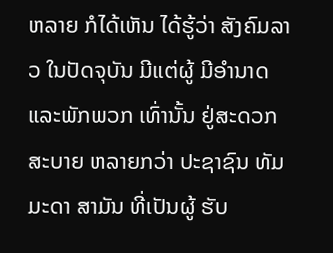ຫລາຍ ກໍໄດ້ເຫັນ ໄດ້ຮູ້ວ່າ ສັງຄົມລາວ ໃນປັດຈຸບັນ ມີແຕ່ຜູ້ ມີອໍານາດ ແລະພັກພວກ ເທົ່ານັ້ນ ຢູ່ສະດວກ ສະບາຍ ຫລາຍກວ່າ ປະຊາຊົນ ທັມມະດາ ສາມັນ ທີ່ເປັນຜູ້ ຮັບ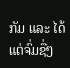ກັມ ແລະ ໄດ້ແຕ່ຈົ່ມຊື່ໆ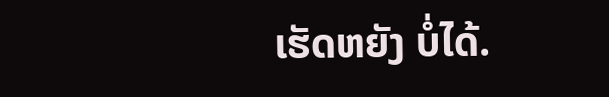ເຮັດຫຍັງ ບໍ່ໄດ້.